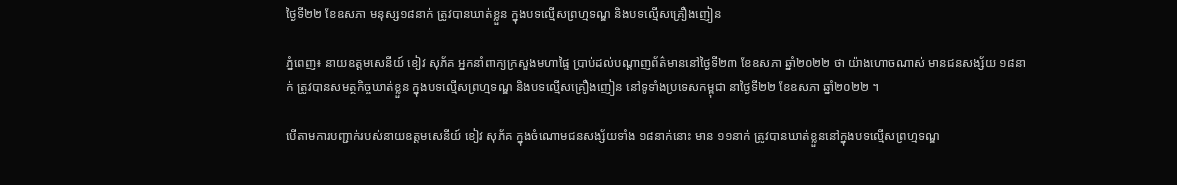ថ្ងៃទី២២ ខែឧសភា មនុស្ស១៨នាក់ ត្រូវបានឃាត់ខ្លួន ក្នុងបទល្មើសព្រហ្មទណ្ឌ និងបទល្មើសគ្រឿងញៀន

ភ្នំពេញ៖ នាយឧត្តមសេនីយ៍ ខៀវ សុភ័គ អ្នកនាំពាក្យក្រសួងមហាផ្ទៃ ប្រាប់ដល់បណ្តាញព័ត៌មាននៅថ្ងៃទី២៣ ខែឧសភា ឆ្នាំ២០២២ ថា យ៉ាងហោចណាស់ មានជនសង្ស័យ ១៨នាក់ ត្រូវបានសមត្ថកិច្ចឃាត់ខ្លួន ក្នុងបទល្មើសព្រហ្មទណ្ឌ និងបទល្មើសគ្រឿងញៀន នៅទូទាំងប្រទេសកម្ពុជា នាថ្ងៃទី២២ ខែឧសភា ឆ្នាំ២០២២ ។

បើតាមការបញ្ជាក់របស់នាយឧត្តមសេនីយ៍ ខៀវ សុភ័គ ក្នុងចំណោមជនសង្ស័យទាំង ១៨នាក់នោះ មាន ១១នាក់ ត្រូវបានឃាត់ខ្លួននៅក្នុងបទល្មើសព្រហ្មទណ្ឌ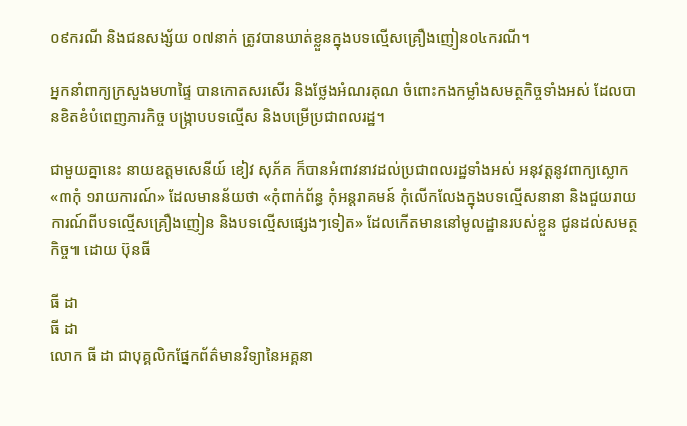០៩ករណី និងជនសង្ស័យ ០៧នាក់ ត្រូវបានឃាត់ខ្លួនក្នុងបទល្មើសគ្រឿងញៀន០៤ករណី។

អ្នកនាំពាក្យក្រសួងមហាផ្ទៃ បានកោតសរសើរ និងថ្លែងអំណរគុណ ចំពោះកងកម្លាំងសមត្ថកិច្ចទាំងអស់ ដែលបានខិតខំបំពេញភារកិច្ច បង្ក្រាបបទល្មើស និងបម្រើប្រជាពលរដ្ឋ។

ជាមួយគ្នានេះ នាយឧត្តមសេនីយ៍ ខៀវ សុភ័គ ក៏បានអំពាវនាវដល់ប្រជាពលរដ្ឋទាំងអស់ អនុវត្តនូវពាក្យស្លោក «៣កុំ ១រាយការណ៍» ដែលមានន័យថា «កុំពាក់ព័ន្ធ កុំអន្តរាគមន៍ កុំលើកលែងក្នុងបទល្មើសនានា និងជួយរាយការណ៍ពីបទល្មើសគ្រឿងញៀន និងបទល្មើសផ្សេងៗទៀត» ដែលកើតមាននៅមូលដ្ឋានរបស់ខ្លួន ជូនដល់សមត្ថកិច្ច៕ ដោយ ប៊ុនធី

ធី ដា
ធី ដា
លោក ធី ដា ជាបុគ្គលិកផ្នែកព័ត៌មានវិទ្យានៃអគ្គនា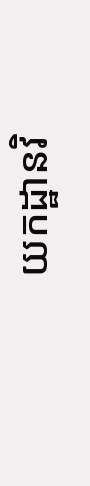យកដ្ឋានវិ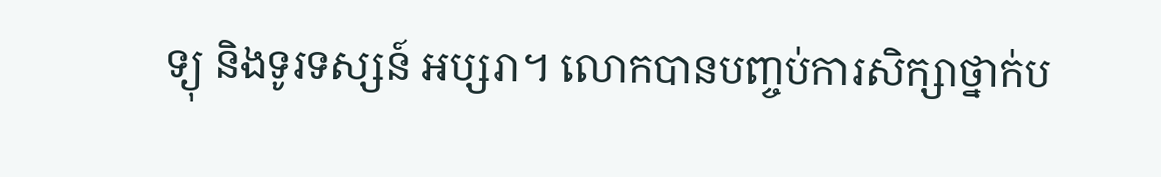ទ្យុ និងទូរទស្សន៍ អប្សរា។ លោកបានបញ្ចប់ការសិក្សាថ្នាក់ប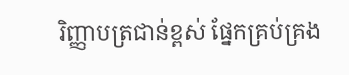រិញ្ញាបត្រជាន់ខ្ពស់ ផ្នែកគ្រប់គ្រង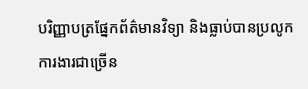បរិញ្ញាបត្រផ្នែកព័ត៌មានវិទ្យា និងធ្លាប់បានប្រលូកការងារជាច្រើន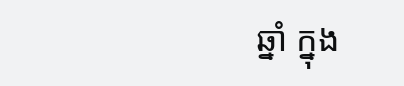ឆ្នាំ ក្នុង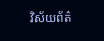វិស័យព័ត៌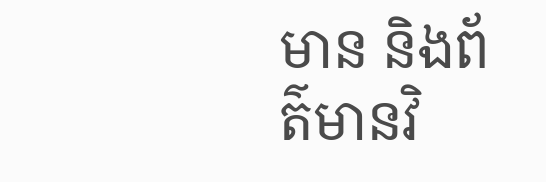មាន និងព័ត៌មានវិ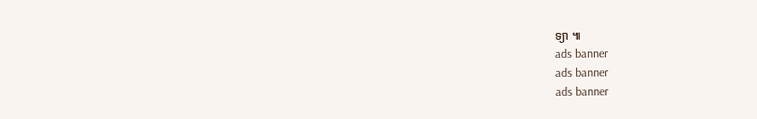ទ្យា ៕
ads banner
ads banner
ads banner